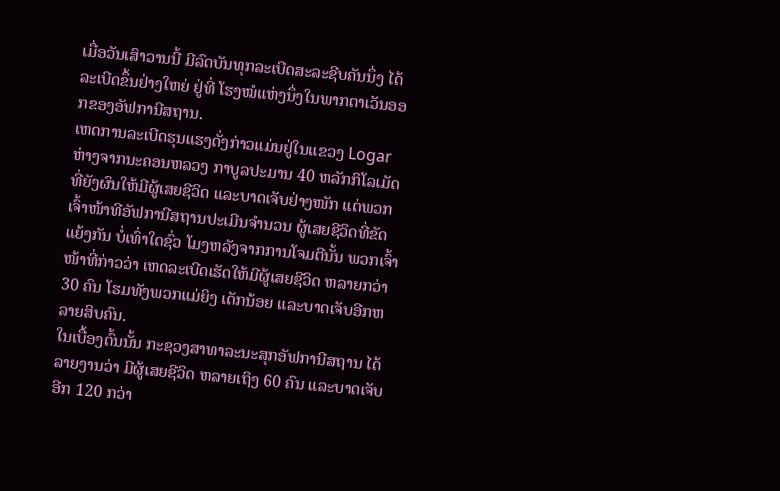ເມື່ອວັນເສົາວານນີ້ ມີລົດບັນທຸກລະເບີດສະລະຊີບຄັນນຶ່ງ ໄດ້ລະເບີດຂຶ້ນຢ່າງໃຫຍ່ ຢູ່ທີ່ ໂຮງໝໍແຫ່ງນຶ່ງໃນພາກຕາເວັນອອກຂອງອັຟການີສຖານ.
ເຫດການລະເບີດຮຸນແຮງດັ່ງກ່າວແມ່ນຢູ່ໃນແຂວງ Logar ຫ່າງຈາກນະຄອນຫລວງ ກາບູລປະມານ 40 ຫລັກກິໂລເມັດ ທີ່ຍັງຜົນໃຫ້ມີຜູ້ເສຍຊີວິດ ແລະບາດເຈັບຢ່າງໜັກ ແຕ່ພວກເຈົ້າໜ້າທີອັຟການີສຖານປະເມີນຈໍານວນ ຜູ້ເສຍຊີວິດທີ່ຂັດແຍ້ງກັນ ບໍ່ເທົ່າໃດຊົ່ວ ໂມງຫລັງຈາກການໂຈມຕີນັ້ນ ພວກເຈົ້າໜ້າທີ່ກ່າວວ່າ ເຫດລະເບີດເຮັດໃຫ້ມີຜູ້ເສຍຊີວິດ ຫລາຍກວ່າ 30 ຄົນ ໂຮມທັງພວກແມ່ຍິງ ເດັກນ້ອຍ ແລະບາດເຈັບອີກຫລາຍສິບຄົນ.
ໃນເບື້ອງຕົ້ນນັ້ນ ກະຊວງສາທາລະນະສຸກອັຟການີສຖານ ໄດ້ລາຍງານວ່າ ມີຜູ້ເສຍຊີວິດ ຫລາຍເຖິງ 60 ຄົນ ແລະບາດເຈັບອີກ 120 ກວ່າ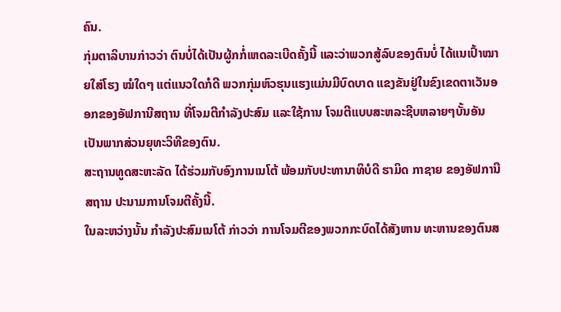ຄົນ.
ກຸ່ມຕາລິບານກ່າວວ່າ ຕົນບໍ່ໄດ້ເປັນຜູ້ກກໍ່ເຫດລະເບີດຄັ້ງນີ້ ແລະວ່າພວກສູ້ລົບຂອງຕົນບໍ່ ໄດ້ແນເປົ້າໝາຍໃສ່ໂຮງ ໝໍໃດໆ ແຕ່ແນວໃດກໍດີ ພວກກຸ່ມຫົວຮຸນແຮງແມ່ນມີບົດບາດ ແຂງຂັນຢູ່ໃນຂົງເຂດຕາເວັນອອກຂອງອັຟການີສຖານ ທີ່ໂຈມຕີກໍາລັງປະສົມ ແລະໃຊ້ການ ໂຈມຕີແບບສະຫລະຊີບຫລາຍໆບັ້ນອັນເປັນພາກສ່ວນຍຸທະວິທີຂອງຕົນ.
ສະຖານທູດສະຫະລັດ ໄດ້ຮ່ວມກັບອົງການເນໂຕ້ ພ້ອມກັບປະທານາທິບໍດີ ຮາມິດ ກາຊາຍ ຂອງອັຟການີສຖານ ປະນາມການໂຈມຕີຄັ້ງນີ້.
ໃນລະຫວ່າງນັ້ນ ກໍາລັງປະສົມເນໂຕ້ ກ່າວວ່າ ການໂຈມຕີຂອງພວກກະບົດໄດ້ສັງຫານ ທະຫານຂອງຕົນສ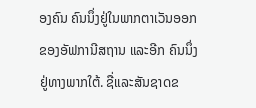ອງຄົນ ຄົນນຶ່ງຢູ່ໃນພາກຕາເວັນອອກ ຂອງອັຟການີສຖານ ແລະອີກ ຄົນນຶ່ງຢູ່ທາງພາກໃຕ້. ຊື່ແລະສັນຊາດຂ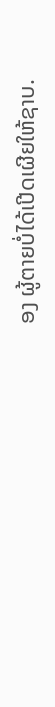ອງ ຜູ້ຕາຍບໍ່ໄດ້ເປີດເຜີຍໃຫ້ຊາບ.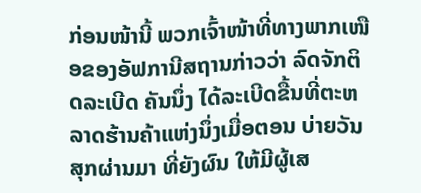ກ່ອນໜ້ານີ້ ພວກເຈົ້າໜ້າທີ່ທາງພາກເໜືອຂອງອັຟການີສຖານກ່າວວ່າ ລົດຈັກຕິດລະເບີດ ຄັນນຶ່ງ ໄດ້ລະເບີດຂື້ນທີ່ຕະຫລາດຮ້ານຄ້າແຫ່ງນຶ່ງເມື່ອຕອນ ບ່າຍວັນສຸກຜ່ານມາ ທີ່ຍັງຜົນ ໃຫ້ມີຜູ້ເສ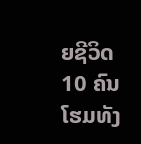ຍຊີວິດ 10 ຄົນ ໂຮມທັງ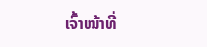ເຈົ້າໜ້າທີ່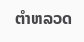ຕໍາຫລວດ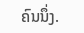ຄົນນຶ່ງ.